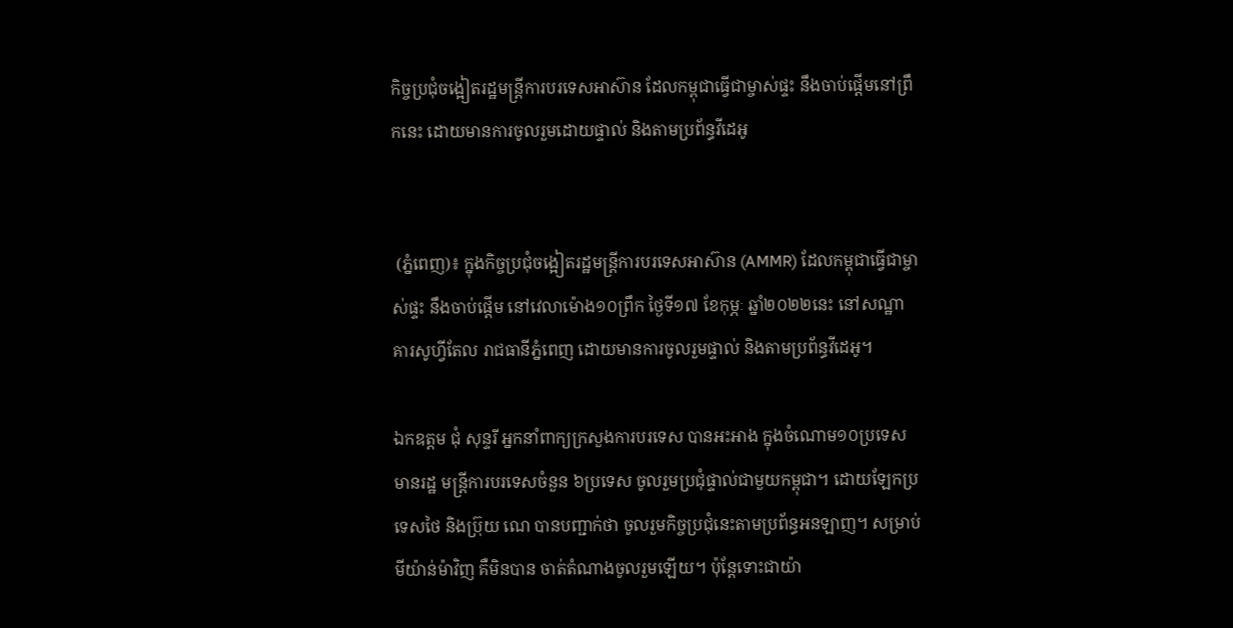កិច្ចប្រជុំចង្អៀតរដ្ឋមន្រ្តីការបរទេសអាស៊ាន ដែលកម្ពុជាធ្វើជាម្ចាស់ផ្ទះ នឹងចាប់ផ្តើមនៅព្រឹកនេះ ដោយមានការចូលរួមដោយផ្ទាល់ និងតាមប្រព័ន្ធវីដេអូ


 (ភ្នំពេញ)៖ ក្នុងកិច្ចប្រជុំចង្អៀតរដ្ឋមន្រ្តីការបរទេសអាស៊ាន (AMMR) ដែលកម្ពុជាធ្វើជាម្ចាស់ផ្ទះ នឹងចាប់ផ្តើម នៅវេលាម៉ោង១០ព្រឹក ថ្ងៃទី១៧ ខែកុម្ភៈ ឆ្នាំ២០២២នេះ នៅសណ្ឋាគារសូហ្វីតែល រាជធានីភ្នំពេញ ដោយមានការចូលរួមផ្ទាល់ និងតាមប្រព័ន្ធវីដេអូ។

ឯកឧត្តម ជុំ សុន្ទរី អ្នកនាំពាក្យក្រសួងការបរទេស បានអះអាង ក្នុងចំណោម១០ប្រទេស មានរដ្ឋ មន្រ្តីការបរទេសចំនួន ៦ប្រទេស ចូលរួមប្រជុំផ្ទាល់ជាមួយកម្ពុជា។ ដោយឡែកប្រទេសថៃ និងប្រ៊ុយ ណេ បានបញ្ជាក់ថា ចូលរួមកិច្ចប្រជុំនេះតាមប្រព័ន្ធអនឡាញ។ សម្រាប់មីយ៉ាន់ម៉ាវិញ គឺមិនបាន ចាត់តំណាងចូលរួមឡើយ។ ប៉ុន្តែទោះជាយ៉ា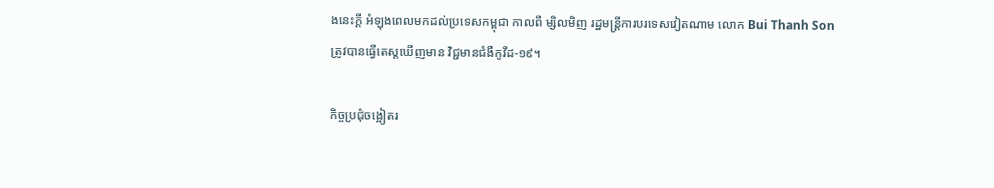ងនេះក្តី អំឡុងពេលមកដល់ប្រទេសកម្ពុជា កាលពី ម្សិលមិញ រដ្ឋមន្ត្រីការបរទេសវៀតណាម លោក Bui Thanh Son ត្រូវបានធ្វើតេស្តឃើញមាន វិជ្ជមានជំងឺកូវីដ-១៩។

កិច្ចប្រជុំចង្អៀតរ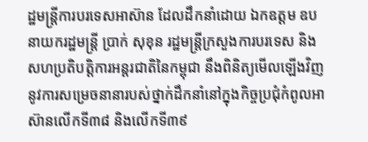ដ្ឋមន្រ្តីការបរទេសអាស៊ាន ដែលដឹកនាំដោយ ឯកឧត្តម ឧបនាយករដ្ឋមន្រ្តី ប្រាក់ សុខុន រដ្ឋមន្រ្តីក្រសួងការបរទេស និងសហប្រតិបត្តិការអន្តរជាតិនៃកម្ពុជា នឹងពិនិត្យមើលឡើងវិញ នូវការសម្រេចនានារបស់ថ្នាក់ដឹកនាំនៅក្នុងកិច្ចប្រជុំកំពូលអាស៊ានលើកទី៣៨ និងលើកទី៣៩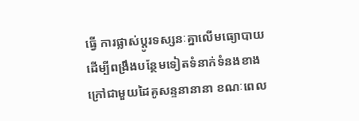ធ្វើ ការផ្លាស់ប្តូរទស្សនៈគ្នាលើមធ្យោបាយដើម្បីពង្រឹងបន្ថែមទៀតទំនាក់ទំនងខាងក្រៅជាមួយដៃគូសន្ទនានានា ខណៈពេល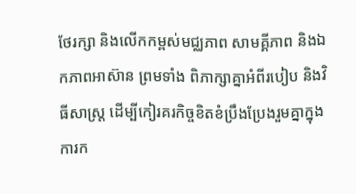ថែរក្សា និងលើកកម្ពស់មជ្ឈភាព សាមគ្គីភាព និងឯកភាពអាស៊ាន ព្រមទាំង ពិភាក្សាគ្នាអំពីរបៀប និងវិធីសាស្រ្ត ដើម្បីកៀរគរកិច្ចខិតខំប្រឹងប្រែងរួមគ្នាក្នុងការក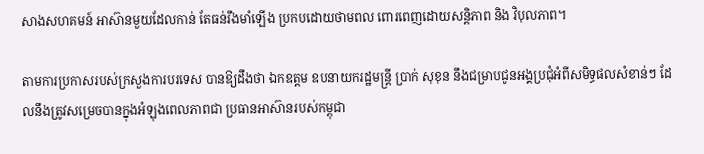សាងសហគមន៍ អាស៊ានមួយដែលកាន់ តែធន់រឹងមាំឡើង ប្រកបដោយថាមពល ពោរពេញដោយសន្តិភាព និង វិបុលភាព។

តាមការប្រកាសរបស់ក្រសួងការបរទេស បានឱ្យដឹងថា ឯកឧត្តម ឧបនាយករដ្ឋមន្ត្រី ប្រាក់ សុខុន នឹងជម្រាបជូនអង្គប្រជុំអំពីសមិទ្ធផលសំខាន់ៗ ដែលនឹងត្រូវសម្រេចបានក្នុងអំឡុងពេលភាពជា ប្រធានអាស៊ានរបស់កម្ពុជា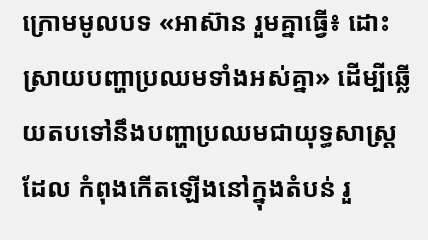ក្រោមមូលបទ «អាស៊ាន រួមគ្នាធ្វើ៖ ដោះស្រាយបញ្ហាប្រឈមទាំងអស់គ្នា» ដើម្បីឆ្លើយតបទៅនឹងបញ្ហាប្រឈមជាយុទ្ធសាស្រ្ត ដែល កំពុងកើតឡើងនៅក្នុងតំបន់ រួ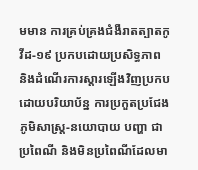មមាន ការគ្រប់គ្រងជំងឺរាតត្បាតកូវីដ-១៩ ប្រកបដោយប្រសិទ្ធភាព និងដំណើរការស្តារឡើងវិញប្រកបដោយបរិយាប័ន្ន ការប្រកួតប្រជែងភូមិសាស្រ្ត-នយោបាយ បញ្ហា ជាប្រពៃណី និងមិនប្រពៃណីដែលមា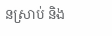នស្រាប់ និង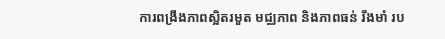ការពង្រឹងភាពស្អិតរមួត មជ្ឈភាព និងភាពធន់ រឹងមាំ រប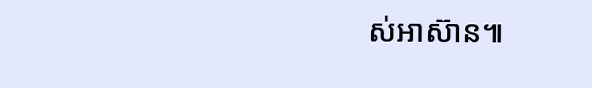ស់អាស៊ាន៕